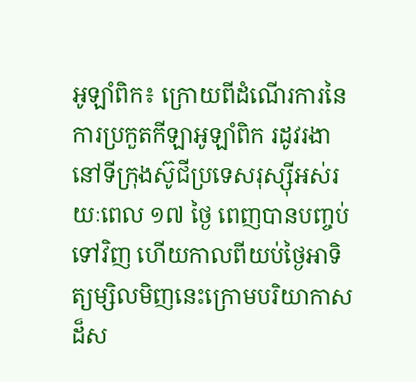អូឡាំពិក៖ ក្រោយពីដំណើរការនៃការប្រកួតកីឡាអូឡាំពិក រដូវរងានៅទីក្រុងស៊ូជីប្រទេសរុស្ស៊ីអស់រយៈពេល ១៧ ថ្ងៃ ពេញបានបញ្ចប់ទៅវិញ ហើយកាលពីយប់ថ្ងៃអាទិត្យម្សិលមិញនេះក្រោមបរិយាកាស ដ៏ស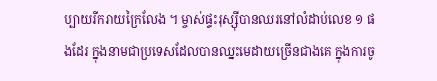ប្បាយរីករាយក្រៃលែង ។ ម្ចាស់ផ្ទះរុស្ស៊ីបានឈរនៅលំដាប់លេខ ១ ផងដែរ ក្នុងនាមជាប្រទេសដែលបានឈ្នះមេដាយច្រើនជាងគេ ក្នុងការចូ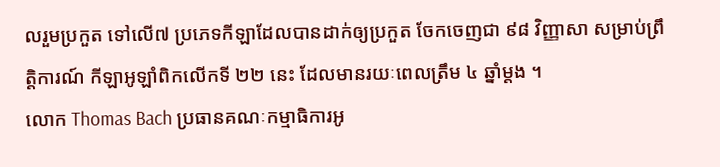លរួមប្រកួត ទៅលើ៧ ប្រភេទកីឡាដែលបានដាក់ឲ្យប្រកួត ចែកចេញជា ៩៨ វិញ្ញាសា សម្រាប់ព្រឹត្តិការណ៍ កីឡាអូឡាំពិកលើកទី ២២ នេះ ដែលមានរយៈពេលត្រឹម ៤ ឆ្នាំម្ដង ។
លោក Thomas Bach ប្រធានគណៈកម្មាធិការអូ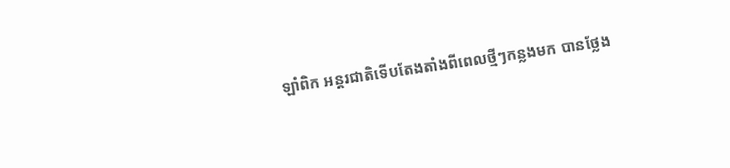ឡាំពិក អន្តរជាតិទើបតែងតាំងពីពេលថ្មីៗកន្លងមក បានថ្លែង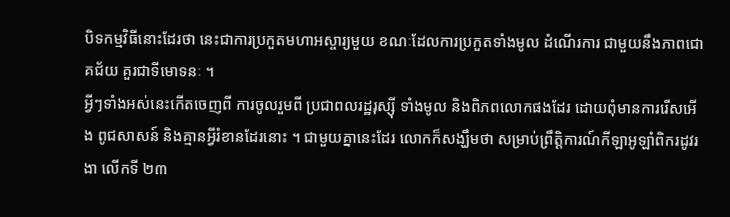បិទកម្មវិធីនោះដែរថា នេះជាការប្រកួតមហាអស្ចារ្យមួយ ខណៈដែលការប្រកួតទាំងមូល ដំណើរការ ជាមួយនឹងភាពជោគជ័យ គួរជាទីមោទនៈ ។
អ្វីៗទាំងអស់នេះកើតចេញពី ការចូលរួមពី ប្រជាពលរដ្ឋរុស្ស៊ី ទាំងមូល និងពិភពលោកផងដែរ ដោយពុំមានការរើសអើង ពូជសាសន៍ និងគ្មានអ្វីរំខានដែរនោះ ។ ជាមួយគ្នានេះដែរ លោកក៏សង្ឃឹមថា សម្រាប់ព្រឹត្តិការណ៍កីឡាអូឡាំពិករដូវរងា លើកទី ២៣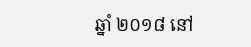ឆ្នាំ ២០១៨ នៅ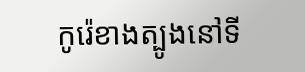កូរ៉េខាងត្បូងនៅទី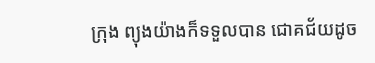ក្រុង ព្យុងយ៉ាងក៏ទទួលបាន ជោគជ័យដូច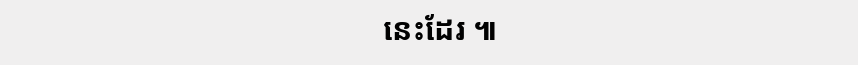នេះដែរ ៕